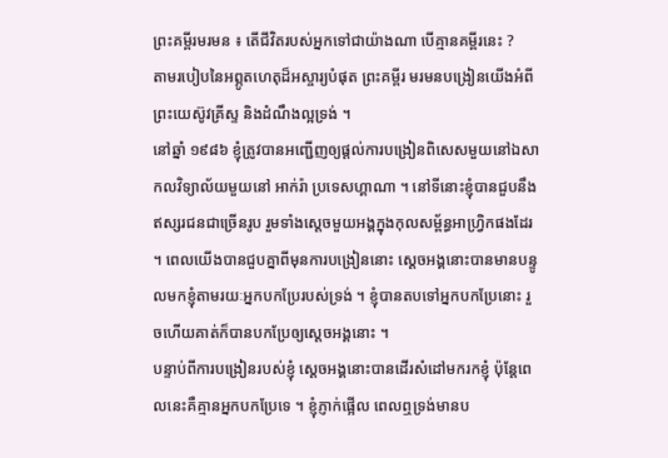ព្រះគម្ពីរមរមន ៖ តើជីវិតរបស់អ្នកទៅជាយ៉ាងណា បើគ្មានគម្ពីរនេះ ?
តាមរបៀបនៃអព្ភូតហេតុដ៏អស្ចារ្យបំផុត ព្រះគម្ពីរ មរមនបង្រៀនយើងអំពីព្រះយេស៊ូវគ្រីស្ទ និងដំណឹងល្អទ្រង់ ។
នៅឆ្នាំ ១៩៨៦ ខ្ញុំត្រូវបានអញ្ជើញឲ្យផ្ដល់ការបង្រៀនពិសេសមួយនៅឯសាកលវិទ្យាល័យមួយនៅ អាក់រ៉ា ប្រទេសហ្គាណា ។ នៅទីនោះខ្ញុំបានជួបនឹងឥស្សរជនជាច្រើនរូប រួមទាំងស្ដេចមួយអង្គក្នុងកុលសម្ព័ន្ធអាហ្វ្រិកផងដែរ ។ ពេលយើងបានជួបគ្នាពីមុនការបង្រៀននោះ ស្ដេចអង្គនោះបានមានបន្ទូលមកខ្ញុំតាមរយៈអ្នកបកប្រែរបស់ទ្រង់ ។ ខ្ញុំបានតបទៅអ្នកបកប្រែនោះ រួចហើយគាត់ក៏បានបកប្រែឲ្យស្ដេចអង្គនោះ ។
បន្ទាប់ពីការបង្រៀនរបស់ខ្ញុំ ស្ដេចអង្គនោះបានដើរសំដៅមករកខ្ញុំ ប៉ុន្តែពេលនេះគឺគ្មានអ្នកបកប្រែទេ ។ ខ្ញុំភ្ញាក់ផ្អើល ពេលឮទ្រង់មានប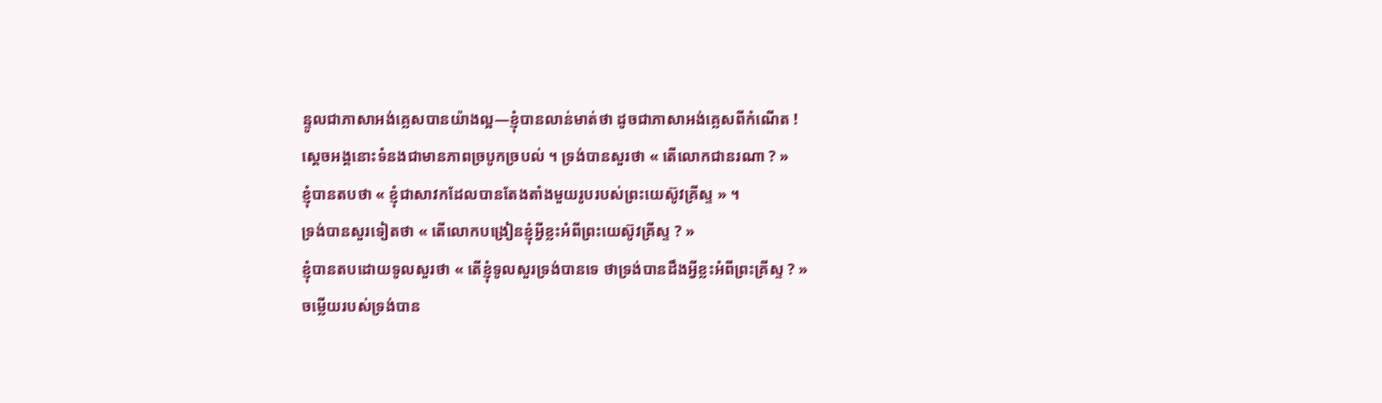ន្ទូលជាភាសាអង់គ្លេសបានយ៉ាងល្អ—ខ្ញុំបានលាន់មាត់ថា ដូចជាភាសាអង់គ្លេសពីកំណើត !
ស្ដេចអង្គនោះទំនងជាមានភាពច្របូកច្របល់ ។ ទ្រង់បានសួរថា « តើលោកជានរណា ? »
ខ្ញុំបានតបថា « ខ្ញុំជាសាវកដែលបានតែងតាំងមួយរូបរបស់ព្រះយេស៊ូវគ្រីស្ទ » ។
ទ្រង់បានសួរទៀតថា « តើលោកបង្រៀនខ្ញុំអ្វីខ្លះអំពីព្រះយេស៊ូវគ្រីស្ទ ? »
ខ្ញុំបានតបដោយទូលសួរថា « តើខ្ញុំទូលសួរទ្រង់បានទេ ថាទ្រង់បានដឹងអ្វីខ្លះអំពីព្រះគ្រីស្ទ ? »
ចម្លើយរបស់ទ្រង់បាន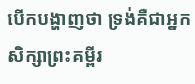បើកបង្ហាញថា ទ្រង់គឺជាអ្នកសិក្សាព្រះគម្ពីរ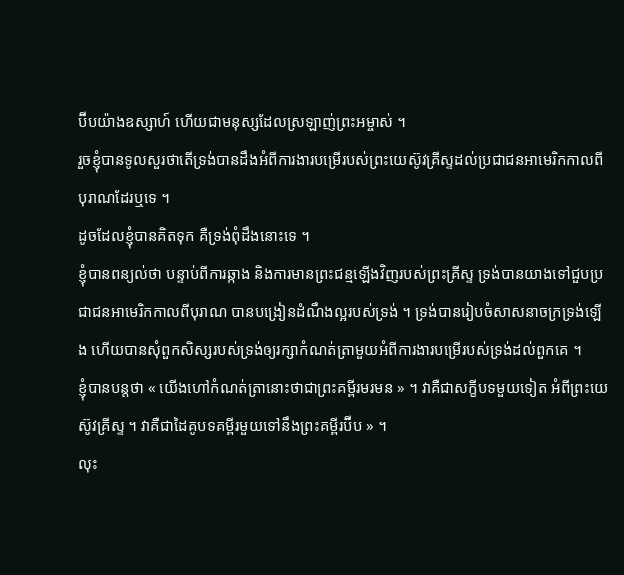ប៊ីបយ៉ាងឧស្សាហ៍ ហើយជាមនុស្សដែលស្រឡាញ់ព្រះអម្ចាស់ ។
រួចខ្ញុំបានទូលសួរថាតើទ្រង់បានដឹងអំពីការងារបម្រើរបស់ព្រះយេស៊ូវគ្រីស្ទដល់ប្រជាជនអាមេរិកកាលពីបុរាណដែរឬទេ ។
ដូចដែលខ្ញុំបានគិតទុក គឺទ្រង់ពុំដឹងនោះទេ ។
ខ្ញុំបានពន្យល់ថា បន្ទាប់ពីការឆ្កាង និងការមានព្រះជន្មឡើងវិញរបស់ព្រះគ្រីស្ទ ទ្រង់បានយាងទៅជួបប្រជាជនអាមេរិកកាលពីបុរាណ បានបង្រៀនដំណឹងល្អរបស់ទ្រង់ ។ ទ្រង់បានរៀបចំសាសនាចក្រទ្រង់ឡើង ហើយបានសុំពួកសិស្សរបស់ទ្រង់ឲ្យរក្សាកំណត់ត្រាមួយអំពីការងារបម្រើរបស់ទ្រង់ដល់ពួកគេ ។
ខ្ញុំបានបន្តថា « យើងហៅកំណត់ត្រានោះថាជាព្រះគម្ពីរមរមន » ។ វាគឺជាសក្ខីបទមួយទៀត អំពីព្រះយេស៊ូវគ្រីស្ទ ។ វាគឺជាដៃគូបទគម្ពីរមួយទៅនឹងព្រះគម្ពីរប៊ីប » ។
លុះ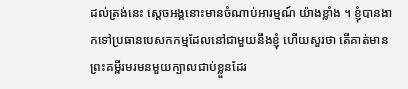ដល់ត្រង់នេះ ស្ដេចអង្គនោះមានចំណាប់អារម្មណ៍ យ៉ាងខ្លាំង ។ ខ្ញុំបានងាកទៅប្រធានបេសកកម្មដែលនៅជាមួយនឹងខ្ញុំ ហើយសួរថា តើគាត់មានព្រះគម្ពីរមរមនមួយក្បាលជាប់ខ្លួនដែរ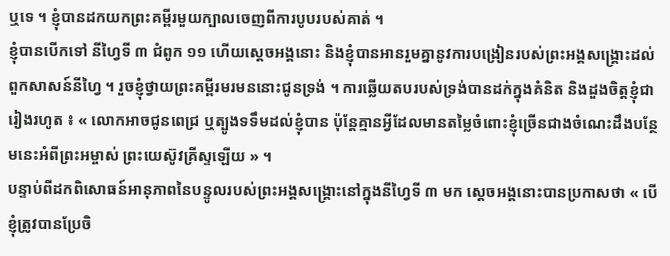ឬទេ ។ ខ្ញុំបានដកយកព្រះគម្ពីរមួយក្បាលចេញពីការបូបរបស់គាត់ ។
ខ្ញុំបានបើកទៅ នីហ្វៃទី ៣ ជំពូក ១១ ហើយស្ដេចអង្គនោះ និងខ្ញុំបានអានរួមគ្នានូវការបង្រៀនរបស់ព្រះអង្គសង្គ្រោះដល់ពួកសាសន៍នីហ្វៃ ។ រួចខ្ញុំថ្វាយព្រះគម្ពីរមរមននោះជូនទ្រង់ ។ ការឆ្លើយតបរបស់ទ្រង់បានដក់ក្នុងគំនិត និងដួងចិត្តខ្ញុំជារៀងរហូត ៖ « លោកអាចជូនពេជ្រ ឬត្បូងទទឹមដល់ខ្ញុំបាន ប៉ុន្តែគ្មានអ្វីដែលមានតម្លៃចំពោះខ្ញុំច្រើនជាងចំណេះដឹងបន្ថែមនេះអំពីព្រះអម្ចាស់ ព្រះយេស៊ូវគ្រីស្ទឡើយ » ។
បន្ទាប់ពីដកពិសោធន៍អានុភាពនៃបន្ទូលរបស់ព្រះអង្គសង្គ្រោះនៅក្នុងនីហ្វៃទី ៣ មក ស្ដេចអង្គនោះបានប្រកាសថា « បើខ្ញុំត្រូវបានប្រែចិ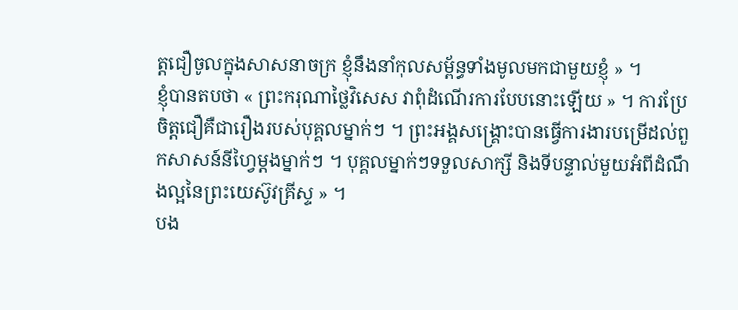ត្តជឿចូលក្នុងសាសនាចក្រ ខ្ញុំនឹងនាំកុលសម្ព័ន្ធទាំងមូលមកជាមួយខ្ញុំ » ។
ខ្ញុំបានតបថា « ព្រះករុណាថ្លៃវិសេស វាពុំដំណើរការបែបនោះឡើយ » ។ ការប្រែចិត្តជឿគឺជារឿងរបស់បុគ្គលម្នាក់ៗ ។ ព្រះអង្គសង្គ្រោះបានធ្វើការងារបម្រើដល់ពួកសាសន៍នីហ្វៃម្ដងម្នាក់ៗ ។ បុគ្គលម្នាក់ៗទទួលសាក្សី និងទីបន្ទាល់មួយអំពីដំណឹងល្អនៃព្រះយេស៊ូវគ្រីស្ទ » ។
បង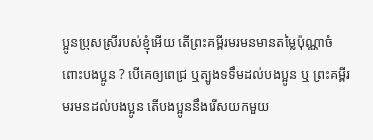ប្អូនប្រុសស្រីរបស់ខ្ញុំអើយ តើព្រះគម្ពីរមរមនមានតម្លៃប៉ុណ្ណាចំពោះបងប្អូន ? បើគេឲ្យពេជ្រ ឬត្បូងទទឹមដល់បងប្អូន ឬ ព្រះគម្ពីរមរមនដល់បងប្អូន តើបងប្អូននឹងរើសយកមួយ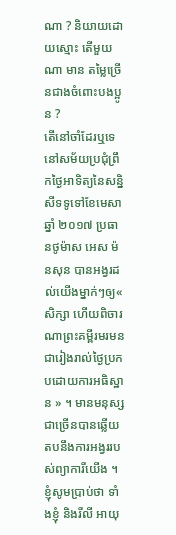ណា ? និយាយដោយស្មោះ តើមួយណា មាន តម្លៃច្រើនជាងចំពោះបងប្អូន ?
តើនៅចាំដែរឬទេ នៅសម័យប្រជុំព្រឹកថ្ងៃអាទិត្យនៃសន្និសីទទូទៅខែមេសា ឆ្នាំ ២០១៧ ប្រធានថូម៉ាស អេស ម៉នសុន បានអង្វរដល់យើងម្នាក់ៗឲ្យ« សិក្សា ហើយពិចារណាព្រះគម្ពីរមរមនជារៀងរាល់ថ្ងៃប្រកបដោយការអធិស្ឋាន » ។ មានមនុស្សជាច្រើនបានឆ្លើយតបនឹងការអង្វររបស់ព្យាការីយើង ។
ខ្ញុំសូមប្រាប់ថា ទាំងខ្ញុំ និងរីលី អាយុ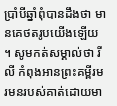ប្រាំបីឆ្នាំពុំបានដឹងថា មានគេថតរូបយើងឡើយ ។ សូមកត់សម្គាល់ថា រីលី កំពុងអានព្រះគម្ពីរមរមនរបស់គាត់ដោយមា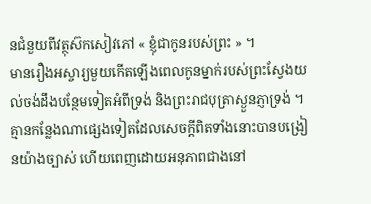នជំនួយពីវត្ថុស៊កសៀវភៅ « ខ្ញុំជាកូនរបស់ព្រះ » ។
មានរឿងអស្ចារ្យមួយកើតឡើងពេលកូនម្នាក់របស់ព្រះស្វែងយល់ចង់ដឹងបន្ថែមទៀតអំពីទ្រង់ និងព្រះរាជបុត្រាស្ងួនភ្ញាទ្រង់ ។ គ្មានកន្លែងណាផ្សេងទៀតដែលសេចក្ដីពិតទាំងនោះបានបង្រៀនយ៉ាងច្បាស់ ហើយពេញដោយអនុភាពជាងនៅ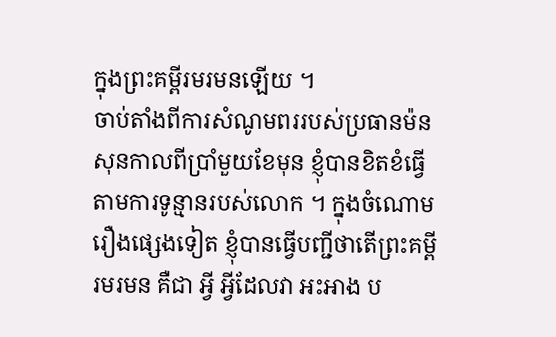ក្នុងព្រះគម្ពីរមរមនឡើយ ។
ចាប់តាំងពីការសំណូមពររបស់ប្រធានម៉នសុនកាលពីប្រាំមួយខែមុន ខ្ញុំបានខិតខំធ្វើតាមការទូន្មានរបស់លោក ។ ក្នុងចំណោមរឿងផ្សេងទៀត ខ្ញុំបានធ្វើបញ្ជីថាតើព្រះគម្ពីរមរមន គឺជា អ្វី អ្វីដែលវា អះអាង ប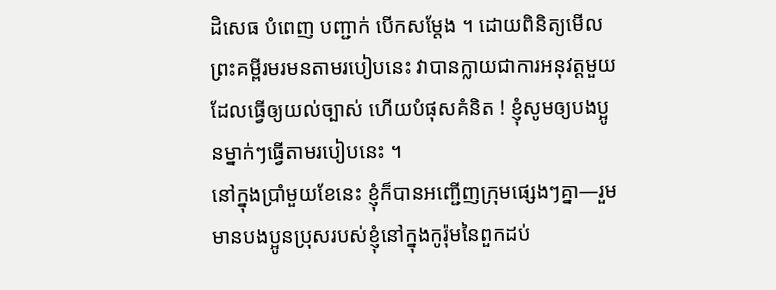ដិសេធ បំពេញ បញ្ជាក់ បើកសម្ដែង ។ ដោយពិនិត្យមើលព្រះគម្ពីរមរមនតាមរបៀបនេះ វាបានក្លាយជាការអនុវត្តមួយដែលធ្វើឲ្យយល់ច្បាស់ ហើយបំផុសគំនិត ! ខ្ញុំសូមឲ្យបងប្អូនម្នាក់ៗធ្វើតាមរបៀបនេះ ។
នៅក្នុងប្រាំមួយខែនេះ ខ្ញុំក៏បានអញ្ជើញក្រុមផ្សេងៗគ្នា—រួមមានបងប្អូនប្រុសរបស់ខ្ញុំនៅក្នុងកូរ៉ុមនៃពួកដប់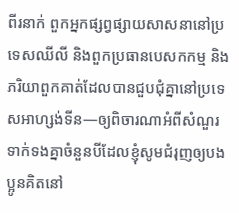ពីរនាក់ ពួកអ្នកផ្សព្វផ្សាយសាសនានៅប្រទេសឈីលី និងពួកប្រធានបេសកកម្ម និងភរិយាពួកគាត់ដែលបានជួបជុំគ្នានៅប្រទេសអាហ្សង់ទីន—ឲ្យពិចារណាអំពីសំណួរទាក់ទងគ្នាចំនួនបីដែលខ្ញុំសូមជំរុញឲ្យបងប្អូនគិតនៅ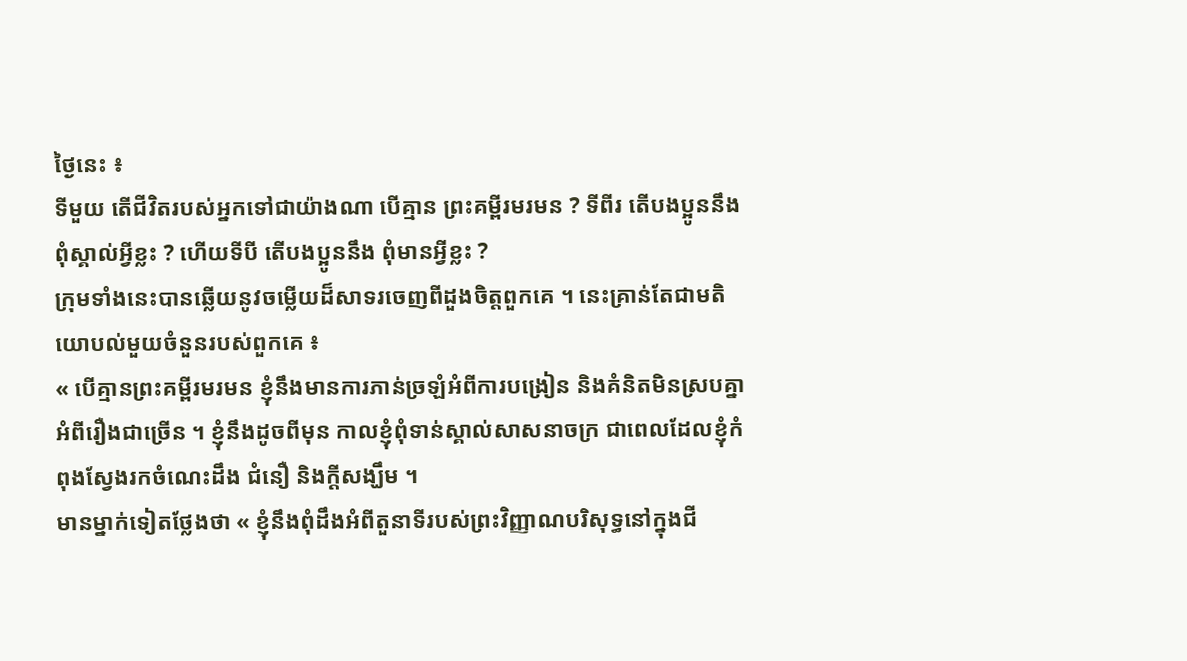ថ្ងៃនេះ ៖
ទីមួយ តើជីវិតរបស់អ្នកទៅជាយ៉ាងណា បើគ្មាន ព្រះគម្ពីរមរមន ? ទីពីរ តើបងប្អូននឹង ពុំស្គាល់អ្វីខ្លះ ? ហើយទីបី តើបងប្អូននឹង ពុំមានអ្វីខ្លះ ?
ក្រុមទាំងនេះបានឆ្លើយនូវចម្លើយដ៏សាទរចេញពីដួងចិត្តពួកគេ ។ នេះគ្រាន់តែជាមតិយោបល់មួយចំនួនរបស់ពួកគេ ៖
« បើគ្មានព្រះគម្ពីរមរមន ខ្ញុំនឹងមានការភាន់ច្រឡំអំពីការបង្រៀន និងគំនិតមិនស្របគ្នាអំពីរឿងជាច្រើន ។ ខ្ញុំនឹងដូចពីមុន កាលខ្ញុំពុំទាន់ស្គាល់សាសនាចក្រ ជាពេលដែលខ្ញុំកំពុងស្វែងរកចំណេះដឹង ជំនឿ និងក្ដីសង្ឃឹម ។
មានម្នាក់ទៀតថ្លែងថា « ខ្ញុំនឹងពុំដឹងអំពីតួនាទីរបស់ព្រះវិញ្ញាណបរិសុទ្ធនៅក្នុងជី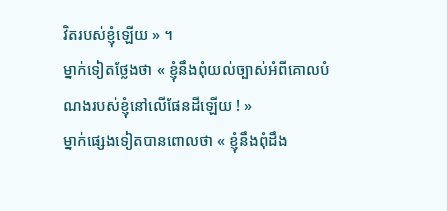វិតរបស់ខ្ញុំឡើយ » ។
ម្នាក់ទៀតថ្លែងថា « ខ្ញុំនឹងពុំយល់ច្បាស់អំពីគោលបំណងរបស់ខ្ញុំនៅលើផែនដីឡើយ ! »
ម្នាក់ផ្សេងទៀតបានពោលថា « ខ្ញុំនឹងពុំដឹង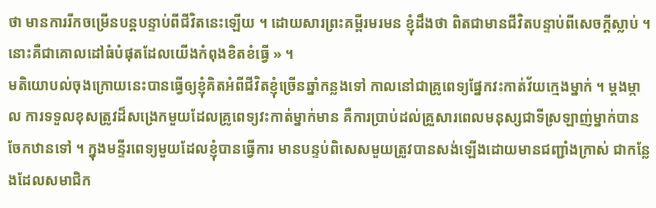ថា មានការរីកចម្រើនបន្តបន្ទាប់ពីជីវិតនេះឡើយ ។ ដោយសារព្រះគម្ពីរមរមន ខ្ញុំដឹងថា ពិតជាមានជីវិតបន្ទាប់ពីសេចក្ដីស្លាប់ ។ នោះគឺជាគោលដៅធំបំផុតដែលយើងកំពុងខិតខំធ្វើ » ។
មតិយោបល់ចុងក្រោយនេះបានធ្វើឲ្យខ្ញុំគិតអំពីជីវិតខ្ញុំច្រើនឆ្នាំកន្លងទៅ កាលនៅជាគ្រូពេទ្យផ្នែកវះកាត់វ័យក្មេងម្នាក់ ។ ម្ដងម្កាល ការទទួលខុសត្រូវដ៏សង្រេកមួយដែលគ្រូពេទ្យវះកាត់ម្នាក់មាន គឺការប្រាប់ដល់គ្រួសារពេលមនុស្សជាទីស្រឡាញ់ម្នាក់បានចែកឋានទៅ ។ ក្នុងមន្ទីរពេទ្យមួយដែលខ្ញុំបានធ្វើការ មានបន្ទប់ពិសេសមួយត្រូវបានសង់ឡើងដោយមានជញ្ជាំងក្រាស់ ជាកន្លែងដែលសមាជិក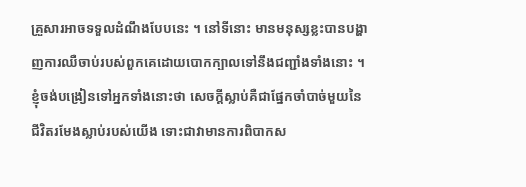គ្រួសារអាចទទួលដំណឹងបែបនេះ ។ នៅទីនោះ មានមនុស្សខ្លះបានបង្ហាញការឈឺចាប់របស់ពួកគេដោយបោកក្បាលទៅនឹងជញ្ជាំងទាំងនោះ ។ ខ្ញុំចង់បង្រៀនទៅអ្នកទាំងនោះថា សេចក្ដីស្លាប់គឺជាផ្នែកចាំបាច់មួយនៃជីវិតរមែងស្លាប់របស់យើង ទោះជាវាមានការពិបាកស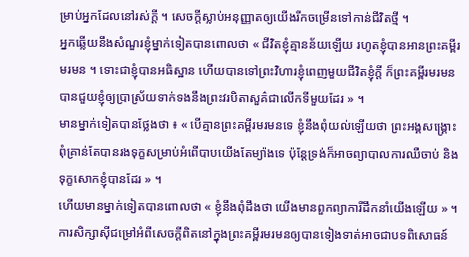ម្រាប់អ្នកដែលនៅរស់ក្ដី ។ សេចក្ដីស្លាប់អនុញ្ញាតឲ្យយើងរីកចម្រើនទៅកាន់ជីវិតថ្មី ។
អ្នកឆ្លើយនឹងសំណួរខ្ញុំម្នាក់ទៀតបានពោលថា « ជីវិតខ្ញុំគ្មានន័យឡើយ រហូតខ្ញុំបានអានព្រះគម្ពីរមរមន ។ ទោះជាខ្ញុំបានអធិស្ឋាន ហើយបានទៅព្រះវិហារខ្ញុំពេញមួយជីវិតខ្ញុំក្ដី ក៏ព្រះគម្ពីរមរមនបានជួយខ្ញុំឲ្យប្រាស្រ័យទាក់ទងនឹងព្រះវរបិតាសួគ៌ជាលើកទីមួយដែរ » ។
មានម្នាក់ទៀតបានថ្លែងថា ៖ « បើគ្មានព្រះគម្ពីរមរមនទេ ខ្ញុំនឹងពុំយល់ឡើយថា ព្រះអង្គសង្គ្រោះពុំគ្រាន់តែបានរងទុក្ខសម្រាប់អំពើបាបយើងតែម្យ៉ាងទេ ប៉ុន្តែទ្រង់ក៏អាចព្យាបាលការឈឺចាប់ និងទុក្ខសោកខ្ញុំបានដែរ » ។
ហើយមានម្នាក់ទៀតបានពោលថា « ខ្ញុំនឹងពុំដឹងថា យើងមានពួកព្យាការីដឹកនាំយើងឡើយ » ។
ការសិក្សាស៊ីជម្រៅអំពីសេចក្ដីពិតនៅក្នុងព្រះគម្ពីរមរមនឲ្យបានទៀងទាត់អាចជាបទពិសោធន៍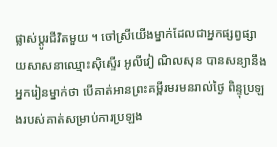ផ្លាស់ប្ដូរជីវិតមួយ ។ ចៅស្រីយើងម្នាក់ដែលជាអ្នកផ្សព្វផ្សាយសាសនាឈ្មោះស៊ិស្ទើរ អូលីវៀ ណិលសុន បានសន្យានឹងអ្នករៀនម្នាក់ថា បើគាត់អានព្រះគម្ពីរមរមនរាល់ថ្ងៃ ពិន្ទុប្រឡងរបស់គាត់សម្រាប់ការប្រឡង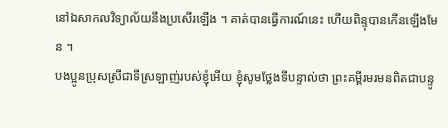នៅឯសាកលវិទ្យាល័យនឹងប្រសើរឡើង ។ គាត់បានធ្វើការណ៍នេះ ហើយពិន្ទុបានកើនឡើងមែន ។
បងប្អូនប្រុសស្រីជាទីស្រឡាញ់របស់ខ្ញុំអើយ ខ្ញុំសូមថ្លែងទីបន្ទាល់ថា ព្រះគម្ពីរមរមនពិតជាបន្ទូ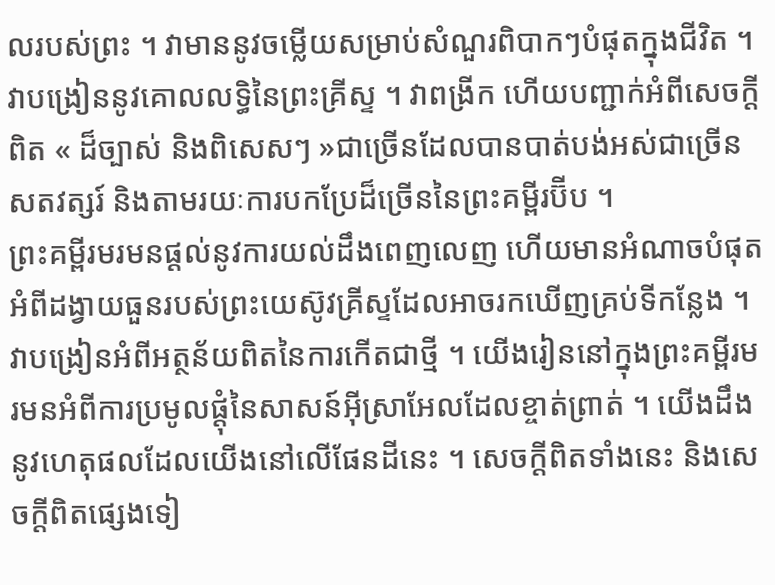លរបស់ព្រះ ។ វាមាននូវចម្លើយសម្រាប់សំណួរពិបាកៗបំផុតក្នុងជីវិត ។ វាបង្រៀននូវគោលលទ្ធិនៃព្រះគ្រីស្ទ ។ វាពង្រីក ហើយបញ្ជាក់អំពីសេចក្ដីពិត « ដ៏ច្បាស់ និងពិសេសៗ »ជាច្រើនដែលបានបាត់បង់អស់ជាច្រើនសតវត្សរ៍ និងតាមរយៈការបកប្រែដ៏ច្រើននៃព្រះគម្ពីរប៊ីប ។
ព្រះគម្ពីរមរមនផ្ដល់នូវការយល់ដឹងពេញលេញ ហើយមានអំណាចបំផុតអំពីដង្វាយធួនរបស់ព្រះយេស៊ូវគ្រីស្ទដែលអាចរកឃើញគ្រប់ទីកន្លែង ។ វាបង្រៀនអំពីអត្ថន័យពិតនៃការកើតជាថ្មី ។ យើងរៀននៅក្នុងព្រះគម្ពីរមរមនអំពីការប្រមូលផ្ដុំនៃសាសន៍អ៊ីស្រាអែលដែលខ្ចាត់ព្រាត់ ។ យើងដឹងនូវហេតុផលដែលយើងនៅលើផែនដីនេះ ។ សេចក្ដីពិតទាំងនេះ និងសេចក្ដីពិតផ្សេងទៀ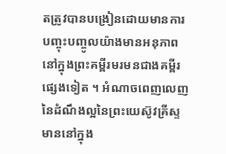តត្រូវបានបង្រៀនដោយមានការបញ្ចុះបញ្ចូលយ៉ាងមានអនុភាព នៅក្នុងព្រះគម្ពីរមរមនជាងគម្ពីរផ្សេងទៀត ។ អំណាចពេញលេញនៃដំណឹងល្អនៃព្រះយេស៊ូវគ្រីស្ទមាននៅក្នុង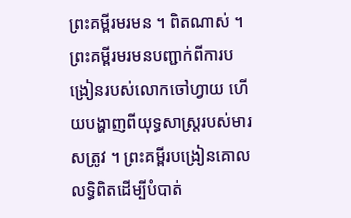ព្រះគម្ពីរមរមន ។ ពិតណាស់ ។
ព្រះគម្ពីរមរមនបញ្ជាក់ពីការបង្រៀនរបស់លោកចៅហ្វាយ ហើយបង្ហាញពីយុទ្ធសាស្ត្ររបស់មារសត្រូវ ។ ព្រះគម្ពីរបង្រៀនគោលលទ្ធិពិតដើម្បីបំបាត់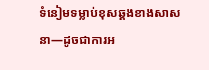ទំនៀមទម្លាប់ខុសឆ្គងខាងសាសនា—ដូចជាការអ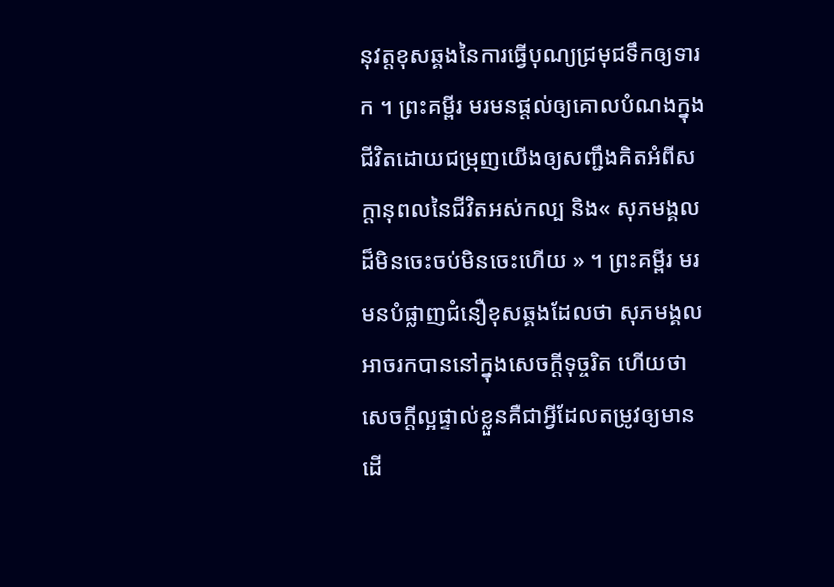នុវត្តខុសឆ្គងនៃការធ្វើបុណ្យជ្រមុជទឹកឲ្យទារក ។ ព្រះគម្ពីរ មរមនផ្ដល់ឲ្យគោលបំណងក្នុងជីវិតដោយជម្រុញយើងឲ្យសញ្ជឹងគិតអំពីសក្ដានុពលនៃជីវិតអស់កល្ប និង« សុភមង្គលដ៏មិនចេះចប់មិនចេះហើយ » ។ ព្រះគម្ពីរ មរមនបំផ្លាញជំនឿខុសឆ្គងដែលថា សុភមង្គលអាចរកបាននៅក្នុងសេចក្ដីទុច្ចរិត ហើយថា សេចក្ដីល្អផ្ទាល់ខ្លួនគឺជាអ្វីដែលតម្រូវឲ្យមានដើ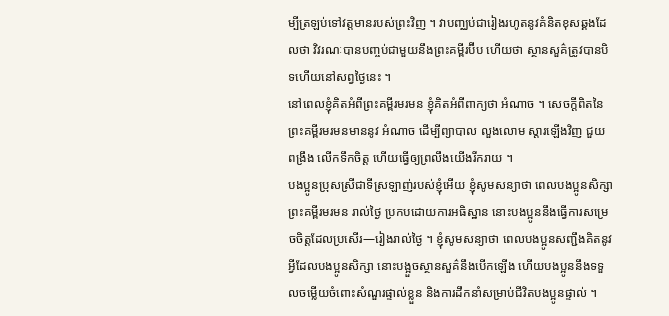ម្បីត្រឡប់ទៅវត្តមានរបស់ព្រះវិញ ។ វាបញ្ឈប់ជារៀងរហូតនូវគំនិតខុសឆ្គងដែលថា វិវរណៈបានបញ្ចប់ជាមួយនឹងព្រះគម្ពីរប៊ីប ហើយថា ស្ថានសួគ៌ត្រូវបានបិទហើយនៅសព្វថ្ងៃនេះ ។
នៅពេលខ្ញុំគិតអំពីព្រះគម្ពីរមរមន ខ្ញុំគិតអំពីពាក្យថា អំណាច ។ សេចក្ដីពិតនៃព្រះគម្ពីរមរមនមាននូវ អំណាច ដើម្បីព្យាបាល លួងលោម ស្ដារឡើងវិញ ជួយ ពង្រឹង លើកទឹកចិត្ត ហើយធ្វើឲ្យព្រលឹងយើងរីករាយ ។
បងប្អូនប្រុសស្រីជាទីស្រឡាញ់របស់ខ្ញុំអើយ ខ្ញុំសូមសន្យាថា ពេលបងប្អូនសិក្សាព្រះគម្ពីរមរមន រាល់ថ្ងៃ ប្រកបដោយការអធិស្ឋាន នោះបងប្អូននឹងធ្វើការសម្រេចចិត្តដែលប្រសើរ—រៀងរាល់ថ្ងៃ ។ ខ្ញុំសូមសន្យាថា ពេលបងប្អូនសញ្ជឹងគិតនូវអ្វីដែលបងប្អូនសិក្សា នោះបង្អួចស្ថានសួគ៌នឹងបើកឡើង ហើយបងប្អូននឹងទទួលចម្លើយចំពោះសំណួរផ្ទាល់ខ្លួន និងការដឹកនាំសម្រាប់ជីវិតបងប្អូនផ្ទាល់ ។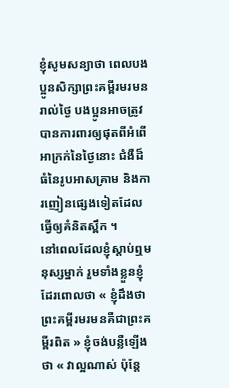ខ្ញុំសូមសន្យាថា ពេលបងប្អូនសិក្សាព្រះគម្ពីរមរមនរាល់ថ្ងៃ បងប្អូនអាចត្រូវបានការពារឲ្យផុតពីអំពើអាក្រក់នៃថ្ងៃនោះ ជំងឺដ៏ធំនៃរូបអាសគ្រាម និងការញៀនផ្សេងទៀតដែលធ្វើឲ្យគំនិតស្ពឹក ។
នៅពេលដែលខ្ញុំស្ដាប់ឮមនុស្សម្នាក់ រួមទាំងខ្លួនខ្ញុំដែរពោលថា « ខ្ញុំដឹងថា ព្រះគម្ពីរមរមនគឺជាព្រះគម្ពីរពិត » ខ្ញុំចង់បន្លឺឡើងថា « វាល្អណាស់ ប៉ុន្តែ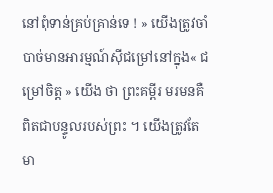នៅពុំទាន់គ្រប់គ្រាន់ទេ ! » យើងត្រូវចាំបាច់មានអារម្មណ៍ស៊ីជម្រៅនៅក្នុង« ជម្រៅចិត្ត » យើង ថា ព្រះគម្ពីរ មរមនគឺពិតជាបន្ទូលរបស់ព្រះ ។ យើងត្រូវតែមា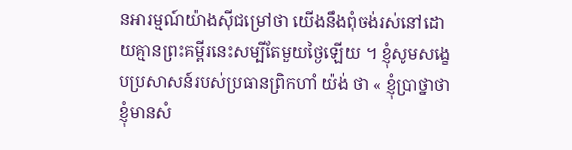នអារម្មណ៍យ៉ាងស៊ីជម្រៅថា យើងនឹងពុំចង់រស់នៅដោយគ្មានព្រះគម្ពីរនេះសម្បីតែមួយថ្ងៃឡើយ ។ ខ្ញុំសូមសង្ខេបប្រសាសន៍របស់ប្រធានព្រិកហាំ យ៉ង់ ថា « ខ្ញុំប្រាថ្នាថាខ្ញុំមានសំ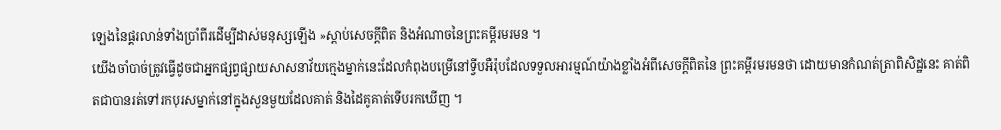ឡេងនៃផ្គរលាន់ទាំងប្រាំពីរដើម្បីដាស់មនុស្សឡើង »ស្ដាប់សេចក្ដីពិត និងអំណាចនៃព្រះគម្ពីរមរមន ។
យើងចាំបាច់ត្រូវធ្វើដូចជាអ្នកផ្សព្វផ្សាយសាសនាវ័យក្មេងម្នាក់នេះដែលកំពុងបម្រើនៅទ្វីបអឺរ៉ុបដែលទទួលអារម្មណ៍យ៉ាងខ្លាំងអំពីសេចក្ដីពិតនៃ ព្រះគម្ពីរមរមនថា ដោយមានកំណត់ត្រាពិសិដ្ឋនេះ គាត់ពិតជាបានរត់ទៅរកបុរសម្នាក់នៅក្នុងសួនមួយដែលគាត់ និងដៃគូគាត់ទើបរកឃើញ ។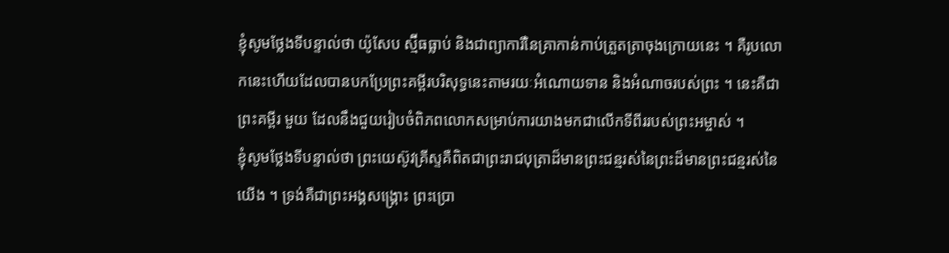ខ្ញុំសូមថ្លែងទីបន្ទាល់ថា យ៉ូសែប ស្ម៊ីធធ្លាប់ និងជាព្យាការីនៃគ្រាកាន់កាប់ត្រួតត្រាចុងក្រោយនេះ ។ គឺរូបលោកនេះហើយដែលបានបកប្រែព្រះគម្ពីរបរិសុទ្ធនេះតាមរយៈអំណោយទាន និងអំណាចរបស់ព្រះ ។ នេះគឺជាព្រះគម្ពីរ មួយ ដែលនឹងជួយរៀបចំពិភពលោកសម្រាប់ការយាងមកជាលើកទីពីររបស់ព្រះអម្ចាស់ ។
ខ្ញុំសូមថ្លែងទីបន្ទាល់ថា ព្រះយេស៊ូវគ្រីស្ទគឺពិតជាព្រះរាជបុត្រាដ៏មានព្រះជន្មរស់នៃព្រះដ៏មានព្រះជន្មរស់នៃយើង ។ ទ្រង់គឺជាព្រះអង្គសង្គ្រោះ ព្រះប្រោ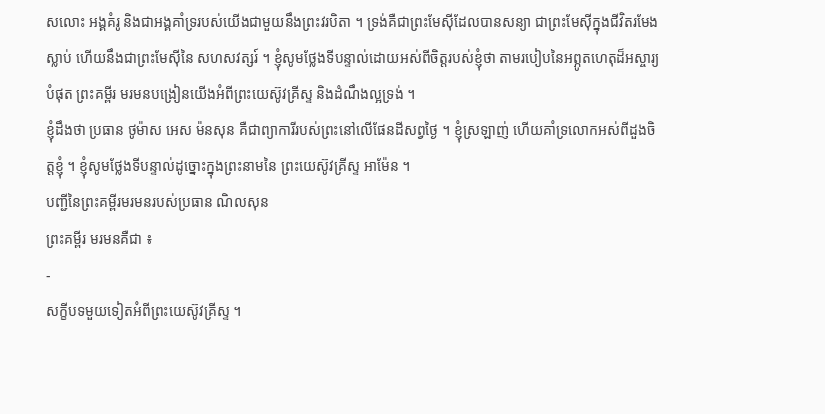សលោះ អង្គគំរូ និងជាអង្គគាំទ្ររបស់យើងជាមួយនឹងព្រះវរបិតា ។ ទ្រង់គឺជាព្រះមែស៊ីដែលបានសន្យា ជាព្រះមែស៊ីក្នុងជីវិតរមែងស្លាប់ ហើយនឹងជាព្រះមែស៊ីនៃ សហសវត្សរ៍ ។ ខ្ញុំសូមថ្លែងទីបន្ទាល់ដោយអស់ពីចិត្តរបស់ខ្ញុំថា តាមរបៀបនៃអព្ភូតហេតុដ៏អស្ចារ្យបំផុត ព្រះគម្ពីរ មរមនបង្រៀនយើងអំពីព្រះយេស៊ូវគ្រីស្ទ និងដំណឹងល្អទ្រង់ ។
ខ្ញុំដឹងថា ប្រធាន ថូម៉ាស អេស ម៉នសុន គឺជាព្យាការីរបស់ព្រះនៅលើផែនដីសព្វថ្ងៃ ។ ខ្ញុំស្រឡាញ់ ហើយគាំទ្រលោកអស់ពីដួងចិត្តខ្ញុំ ។ ខ្ញុំសូមថ្លែងទីបន្ទាល់ដូច្នោះក្នុងព្រះនាមនៃ ព្រះយេស៊ូវគ្រីស្ទ អាម៉ែន ។
បញ្ជីនៃព្រះគម្ពីរមរមនរបស់ប្រធាន ណិលសុន
ព្រះគម្ពីរ មរមនគឺជា ៖
-
សក្ខីបទមួយទៀតអំពីព្រះយេស៊ូវគ្រីស្ទ ។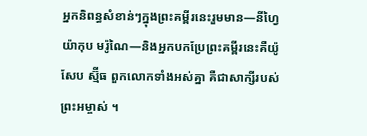អ្នកនិពន្ធសំខាន់ៗក្នុងព្រះគម្ពីរនេះរួមមាន—នីហ្វៃ យ៉ាកុប មរ៉ូណៃ—និងអ្នកបកប្រែព្រះគម្ពីរនេះគឺយ៉ូសែប ស្ម៊ីធ ពួកលោកទាំងអស់គ្នា គឺជាសាក្សីរបស់ព្រះអម្ចាស់ ។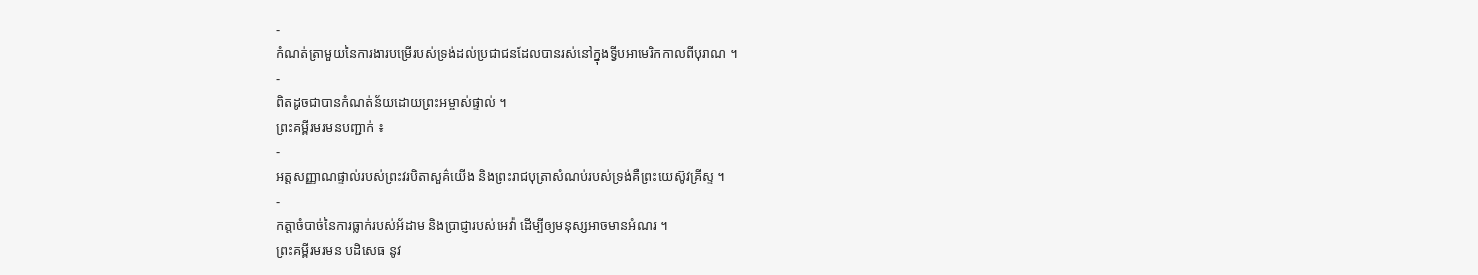-
កំណត់ត្រាមួយនៃការងារបម្រើរបស់ទ្រង់ដល់ប្រជាជនដែលបានរស់នៅក្នុងទ្វីបអាមេរិកកាលពីបុរាណ ។
-
ពិតដូចជាបានកំណត់ន័យដោយព្រះអម្ចាស់ផ្ទាល់ ។
ព្រះគម្ពីរមរមនបញ្ជាក់ ៖
-
អត្តសញ្ញាណផ្ទាល់របស់ព្រះវរបិតាសួគ៌យើង និងព្រះរាជបុត្រាសំណប់របស់ទ្រង់គឺព្រះយេស៊ូវគ្រីស្ទ ។
-
កត្តាចំបាច់នៃការធ្លាក់របស់អ័ដាម និងប្រាជ្ញារបស់អេវ៉ា ដើម្បីឲ្យមនុស្សអាចមានអំណរ ។
ព្រះគម្ពីរមរមន បដិសេធ នូវ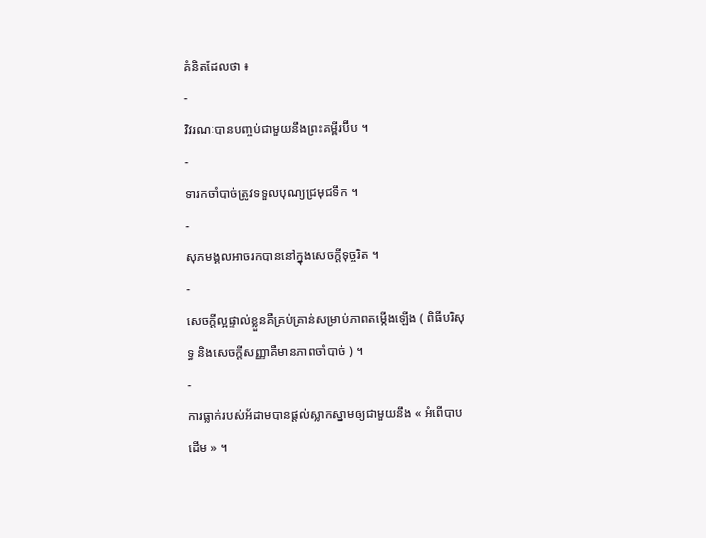គំនិតដែលថា ៖
-
វិវរណៈបានបញ្ចប់ជាមួយនឹងព្រះគម្ពីរប៊ីប ។
-
ទារកចាំបាច់ត្រូវទទួលបុណ្យជ្រមុជទឹក ។
-
សុភមង្គលអាចរកបាននៅក្នុងសេចក្ដីទុច្ចរិត ។
-
សេចក្ដីល្អផ្ទាល់ខ្លួនគឺគ្រប់គ្រាន់សម្រាប់ភាពតម្កើងឡើង ( ពិធីបរិសុទ្ធ និងសេចក្តីសញ្ញាគឺមានភាពចាំបាច់ ) ។
-
ការធ្លាក់របស់អ័ដាមបានផ្ដល់ស្លាកស្នាមឲ្យជាមួយនឹង « អំពើបាបដើម » ។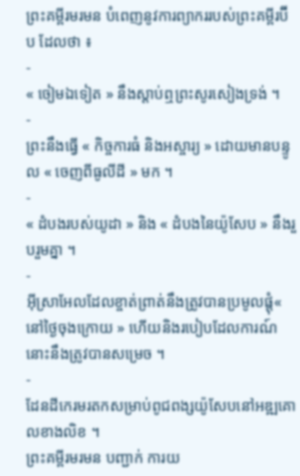ព្រះគម្ពីរមរមន បំពេញនូវការព្យាកររបស់ព្រះគម្ពីរប៊ីប ដែលថា ៖
-
« ចៀមឯទៀត » នឹងស្ដាប់ឮព្រះសូរសៀងទ្រង់ ។
-
ព្រះនឹងធ្វើ « កិច្ចការធំ និងអស្ចារ្យ » ដោយមានបន្ទូល « ចេញពីធូលីដី » មក ។
-
« ដំបងរបស់យូដា » និង « ដំបងនៃយ៉ូសែប » នឹងរួបរួមគ្នា ។
-
អ៊ីស្រាអែលដែលខ្ចាត់ព្រាត់នឹងត្រូវបានប្រមូលផ្ដុំ« នៅថ្ងៃចុងក្រោយ » ហើយនិងរបៀបដែលការណ៍នោះនឹងត្រូវបានសម្រេច ។
-
ដែនដីកេរមរតកសម្រាប់ពូជពង្សយ៉ូសែបនៅអឌ្ឍគោលខាងលិខ ។
ព្រះគម្ពីរមរមន បញ្ជាក់ ការយ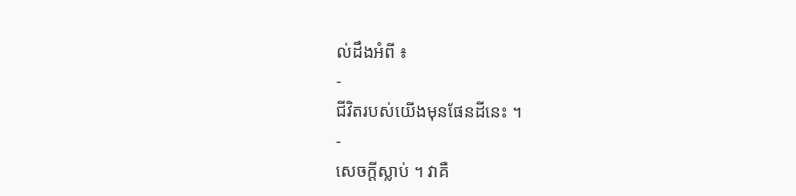ល់ដឹងអំពី ៖
-
ជីវិតរបស់យើងមុនផែនដីនេះ ។
-
សេចក្ដីស្លាប់ ។ វាគឺ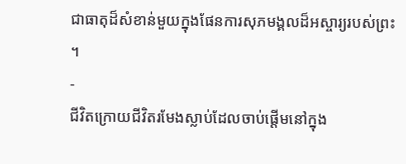ជាធាតុដ៏សំខាន់មួយក្នុងផែនការសុភមង្គលដ៏អស្ចារ្យរបស់ព្រះ ។
-
ជីវិតក្រោយជីវិតរមែងស្លាប់ដែលចាប់ផ្ដើមនៅក្នុង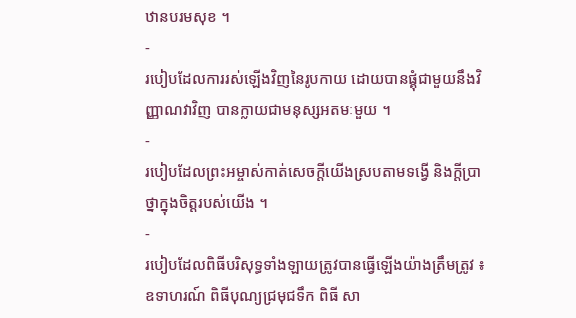ឋានបរមសុខ ។
-
របៀបដែលការរស់ឡើងវិញនៃរូបកាយ ដោយបានផ្គុំជាមួយនឹងវិញ្ញាណវាវិញ បានក្លាយជាមនុស្សអតមៈមួយ ។
-
របៀបដែលព្រះអម្ចាស់កាត់សេចក្ដីយើងស្របតាមទង្វើ និងក្ដីប្រាថ្នាក្នុងចិត្តរបស់យើង ។
-
របៀបដែលពិធីបរិសុទ្ធទាំងឡាយត្រូវបានធ្វើឡើងយ៉ាងត្រឹមត្រូវ ៖ ឧទាហរណ៍ ពិធីបុណ្យជ្រមុជទឹក ពិធី សា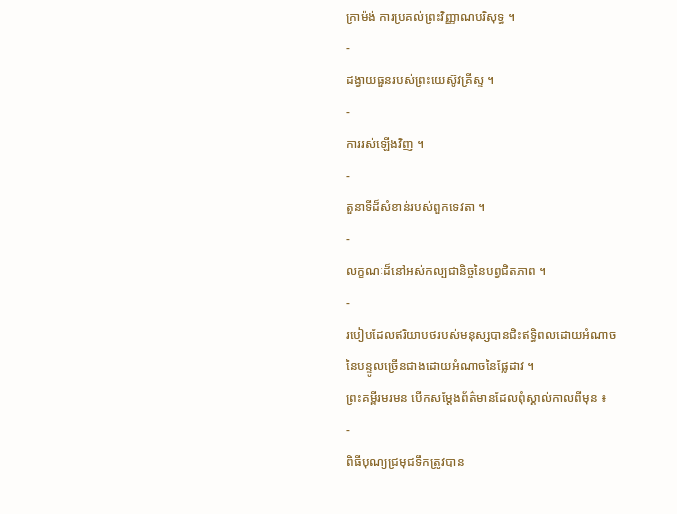ក្រាម៉ង់ ការប្រគល់ព្រះវិញ្ញាណបរិសុទ្ធ ។
-
ដង្វាយធួនរបស់ព្រះយេស៊ូវគ្រីស្ទ ។
-
ការរស់ឡើងវិញ ។
-
តួនាទីដ៏សំខាន់របស់ពួកទេវតា ។
-
លក្ខណៈដ៏នៅអស់កល្បជានិច្ចនៃបព្វជិតភាព ។
-
របៀបដែលឥរិយាបថរបស់មនុស្សបានជិះឥទ្ធិពលដោយអំណាចនៃបន្ទូលច្រើនជាងដោយអំណាចនៃផ្លែដាវ ។
ព្រះគម្ពីរមរមន បើកសម្ដែងព័ត៌មានដែលពុំស្គាល់កាលពីមុន ៖
-
ពិធីបុណ្យជ្រមុជទឹកត្រូវបាន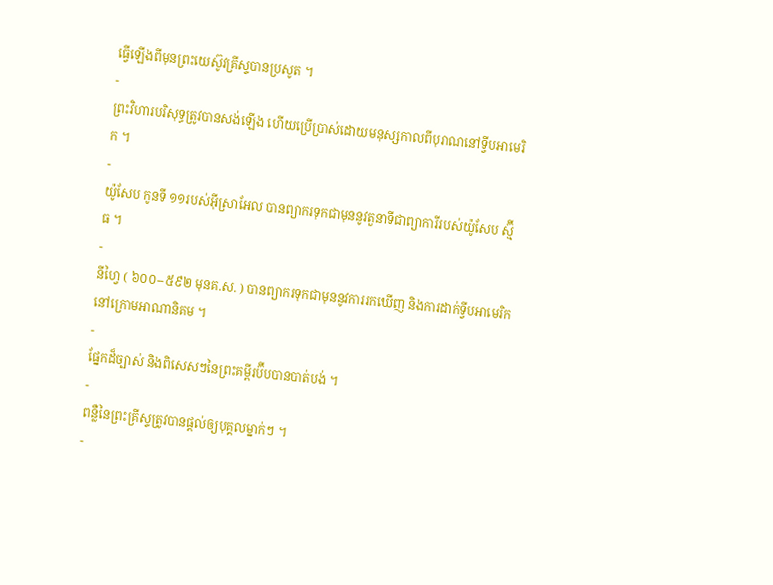ធ្វើឡើងពីមុនព្រះយេស៊ូវគ្រីស្ទបានប្រសូត ។
-
ព្រះវិហារបរិសុទ្ធត្រូវបានសង់ឡើង ហើយប្រើប្រាស់ដោយមនុស្សកាលពីបុរាណនៅទ្វីបអាមេរិក ។
-
យ៉ូសែប កូនទី ១១របស់អ៊ីស្រាអែល បានព្យាករទុកជាមុននូវតួនាទីជាព្យាការីរបស់យ៉ូសែប ស្ម៊ីធ ។
-
នីហ្វៃ ( ៦០០--៥៩២ មុនគ.ស. ) បានព្យាករទុកជាមុននូវការរកឃើញ និងការដាក់ទ្វីបអាមេរិកនៅក្រោមអាណានិគម ។
-
ផ្នែកដ៏ច្បាស់ និងពិសេសៗនៃព្រះគម្ពីរប៊ីបបានបាត់បង់ ។
-
ពន្លឺនៃព្រះគ្រីស្ទត្រូវបានផ្ដល់ឲ្យបុគ្គលម្នាក់ៗ ។
-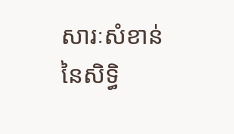សារៈសំខាន់នៃសិទ្ធិ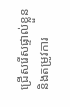ជ្រើសរើសផ្ទាល់ខ្លួន និងតម្រូវការ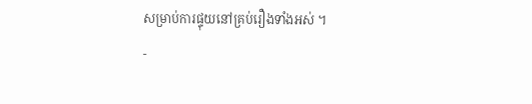សម្រាប់ការផ្ទុយនៅគ្រប់រឿងទាំងអស់ ។
-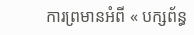ការព្រមានអំពី « បក្សព័ន្ធ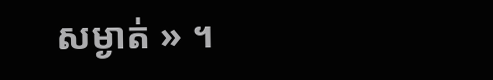សម្ងាត់ » ។